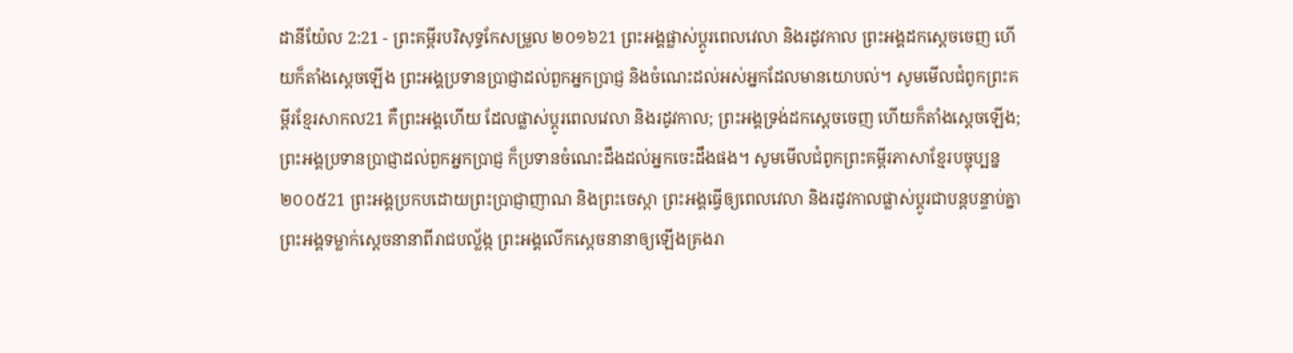ដានីយ៉ែល 2:21 - ព្រះគម្ពីរបរិសុទ្ធកែសម្រួល ២០១៦21 ព្រះអង្គផ្លាស់ប្ដូរពេលវេលា និងរដូវកាល ព្រះអង្គដកស្តេចចេញ ហើយក៏តាំងស្តេចឡើង ព្រះអង្គប្រទានប្រាជ្ញាដល់ពួកអ្នកប្រាជ្ញ និងចំណេះដល់អស់អ្នកដែលមានយោបល់។ សូមមើលជំពូកព្រះគម្ពីរខ្មែរសាកល21 គឺព្រះអង្គហើយ ដែលផ្លាស់ប្ដូរពេលវេលា និងរដូវកាល; ព្រះអង្គទ្រង់ដកស្ដេចចេញ ហើយក៏តាំងស្ដេចឡើង; ព្រះអង្គប្រទានប្រាជ្ញាដល់ពួកអ្នកប្រាជ្ញ ក៏ប្រទានចំណេះដឹងដល់អ្នកចេះដឹងផង។ សូមមើលជំពូកព្រះគម្ពីរភាសាខ្មែរបច្ចុប្បន្ន ២០០៥21 ព្រះអង្គប្រកបដោយព្រះប្រាជ្ញាញាណ និងព្រះចេស្ដា ព្រះអង្គធ្វើឲ្យពេលវេលា និងរដូវកាលផ្លាស់ប្ដូរជាបន្តបន្ទាប់គ្នា ព្រះអង្គទម្លាក់ស្ដេចនានាពីរាជបល្ល័ង្ក ព្រះអង្គលើកស្ដេចនានាឲ្យឡើងគ្រងរា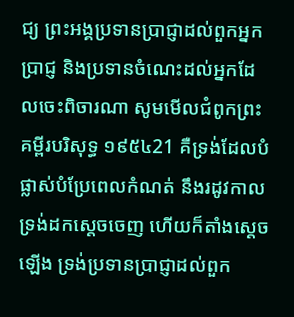ជ្យ ព្រះអង្គប្រទានប្រាជ្ញាដល់ពួកអ្នកប្រាជ្ញ និងប្រទានចំណេះដល់អ្នកដែលចេះពិចារណា សូមមើលជំពូកព្រះគម្ពីរបរិសុទ្ធ ១៩៥៤21 គឺទ្រង់ដែលបំផ្លាស់បំប្រែពេលកំណត់ នឹងរដូវកាល ទ្រង់ដកស្តេចចេញ ហើយក៏តាំងស្តេចឡើង ទ្រង់ប្រទានប្រាជ្ញាដល់ពួក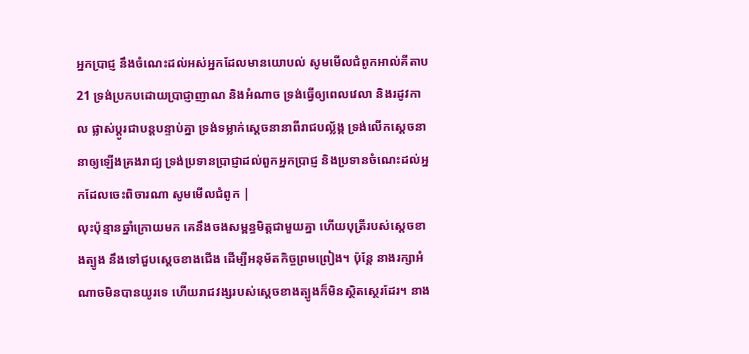អ្នកប្រាជ្ញ នឹងចំណេះដល់អស់អ្នកដែលមានយោបល់ សូមមើលជំពូកអាល់គីតាប21 ទ្រង់ប្រកបដោយប្រាជ្ញាញាណ និងអំណាច ទ្រង់ធ្វើឲ្យពេលវេលា និងរដូវកាល ផ្លាស់ប្ដូរជាបន្តបន្ទាប់គ្នា ទ្រង់ទម្លាក់ស្ដេចនានាពីរាជបល្ល័ង្ក ទ្រង់លើកស្ដេចនានាឲ្យឡើងគ្រងរាជ្យ ទ្រង់ប្រទានប្រាជ្ញាដល់ពួកអ្នកប្រាជ្ញ និងប្រទានចំណេះដល់អ្នកដែលចេះពិចារណា សូមមើលជំពូក |
លុះប៉ុន្មានឆ្នាំក្រោយមក គេនឹងចងសម្ពន្ធមិត្តជាមួយគ្នា ហើយបុត្រីរបស់ស្តេចខាងត្បូង នឹងទៅជួបស្តេចខាងជើង ដើម្បីអនុម័តកិច្ចព្រមព្រៀង។ ប៉ុន្ដែ នាងរក្សាអំណាចមិនបានយូរទេ ហើយរាជវង្សរបស់ស្ដេចខាងត្បូងក៏មិនស្ថិតស្ថេរដែរ។ នាង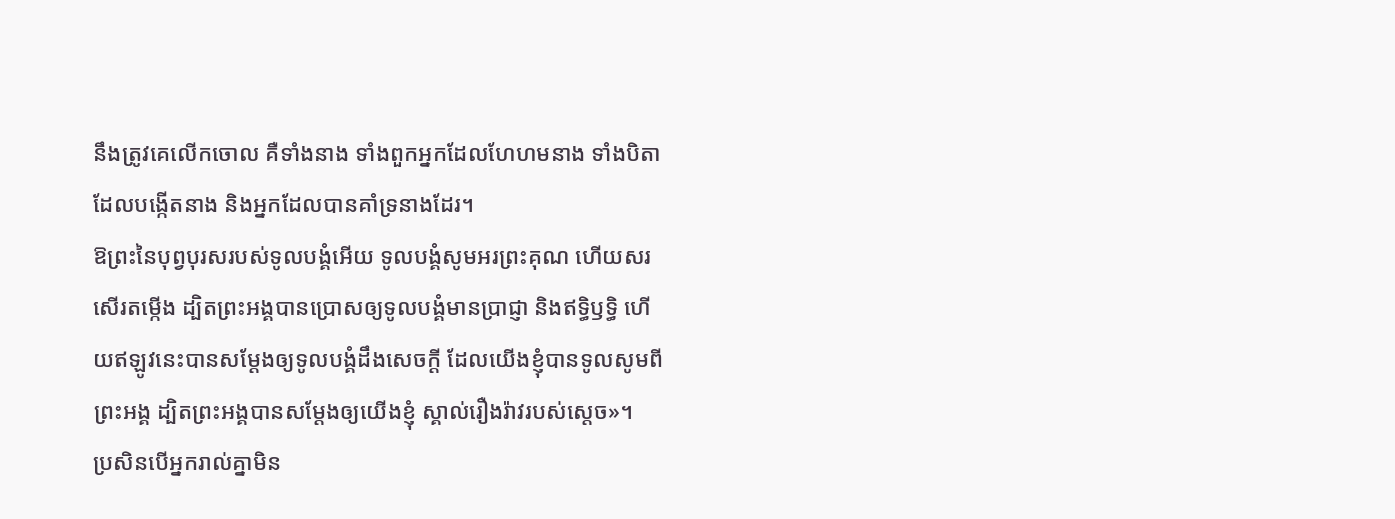នឹងត្រូវគេលើកចោល គឺទាំងនាង ទាំងពួកអ្នកដែលហែហមនាង ទាំងបិតាដែលបង្កើតនាង និងអ្នកដែលបានគាំទ្រនាងដែរ។
ឱព្រះនៃបុព្វបុរសរបស់ទូលបង្គំអើយ ទូលបង្គំសូមអរព្រះគុណ ហើយសរសើរតម្កើង ដ្បិតព្រះអង្គបានប្រោសឲ្យទូលបង្គំមានប្រាជ្ញា និងឥទ្ធិឫទ្ធិ ហើយឥឡូវនេះបានសម្ដែងឲ្យទូលបង្គំដឹងសេចក្ដី ដែលយើងខ្ញុំបានទូលសូមពីព្រះអង្គ ដ្បិតព្រះអង្គបានសម្ដែងឲ្យយើងខ្ញុំ ស្គាល់រឿងរ៉ាវរបស់ស្តេច»។
ប្រសិនបើអ្នករាល់គ្នាមិន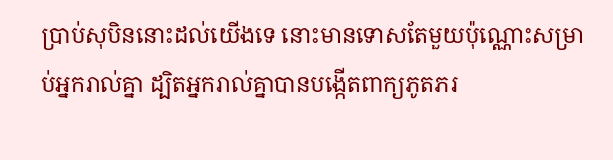ប្រាប់សុបិននោះដល់យើងទេ នោះមានទោសតែមួយប៉ុណ្ណោះសម្រាប់អ្នករាល់គ្នា ដ្បិតអ្នករាល់គ្នាបានបង្កើតពាក្យភូតភរ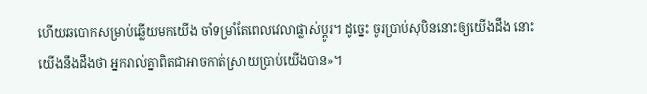ហើយឆបោកសម្រាប់ឆ្លើយមកយើង ចាំទម្រាំតែពេលវេលាផ្លាស់ប្ដូរ។ ដូច្នេះ ចូរប្រាប់សុបិននោះឲ្យយើងដឹង នោះយើងនឹងដឹងថា អ្នករាល់គ្នាពិតជាអាចកាត់ស្រាយប្រាប់យើងបាន»។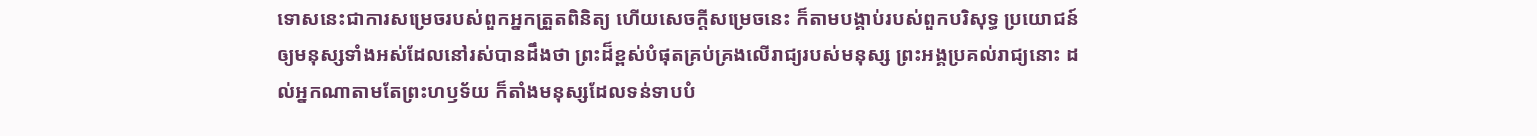ទោសនេះជាការសម្រេចរបស់ពួកអ្នកត្រួតពិនិត្យ ហើយសេចក្ដីសម្រេចនេះ ក៏តាមបង្គាប់របស់ពួកបរិសុទ្ធ ប្រយោជន៍ឲ្យមនុស្សទាំងអស់ដែលនៅរស់បានដឹងថា ព្រះដ៏ខ្ពស់បំផុតគ្រប់គ្រងលើរាជ្យរបស់មនុស្ស ព្រះអង្គប្រគល់រាជ្យនោះ ដល់អ្នកណាតាមតែព្រះហឫទ័យ ក៏តាំងមនុស្សដែលទន់ទាបបំ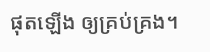ផុតឡើង ឲ្យគ្រប់គ្រង។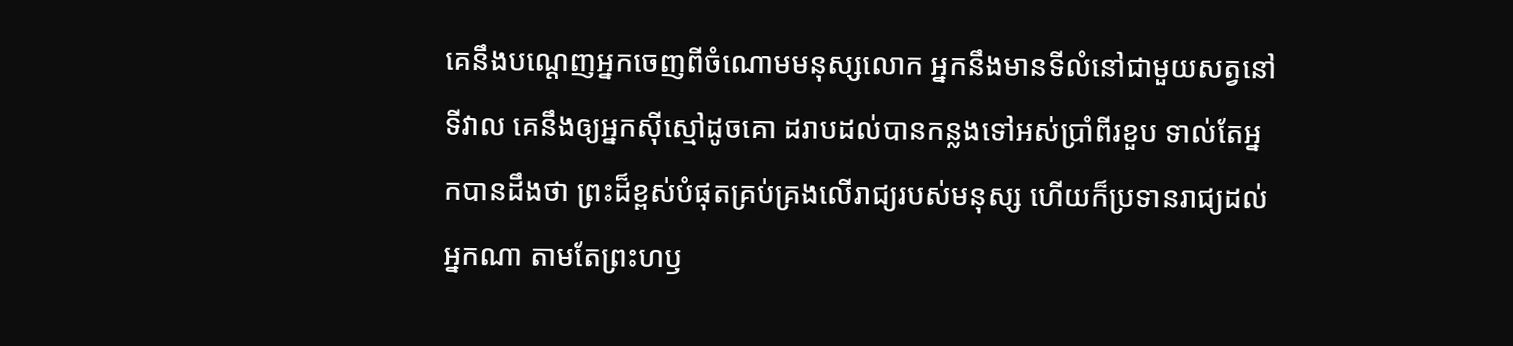គេនឹងបណ្តេញអ្នកចេញពីចំណោមមនុស្សលោក អ្នកនឹងមានទីលំនៅជាមួយសត្វនៅទីវាល គេនឹងឲ្យអ្នកស៊ីស្មៅដូចគោ ដរាបដល់បានកន្លងទៅអស់ប្រាំពីរខួប ទាល់តែអ្នកបានដឹងថា ព្រះដ៏ខ្ពស់បំផុតគ្រប់គ្រងលើរាជ្យរបស់មនុស្ស ហើយក៏ប្រទានរាជ្យដល់អ្នកណា តាមតែព្រះហឫ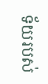ទ័យរបស់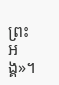ព្រះអង្គ»។